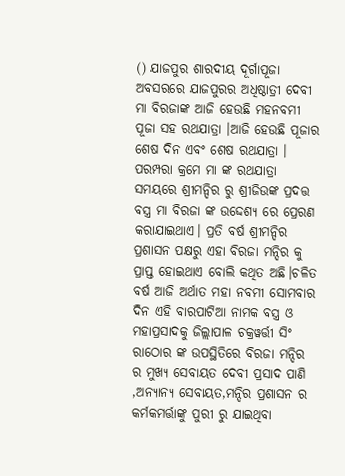() ଯାଜପୁର ଶାରଦୀୟ ଦୂର୍ଗାପୂଜା ଅବସରରେ ଯାଜପୁରର ଅଧିଷ୍ଠାତ୍ରୀ ଦେବୀ ମା ବିରଜାଙ୍କ ଆଜି ହେଉଛି ମହନବମୀ ପୂଜା ସହ ରଥଯାତ୍ରା ।ଆଜି ହେଉଛି ପୂଜାର ଶେଷ ଦିନ ଏବଂ ଶେଷ ରଥଯାତ୍ରା । ପରମ୍ପରା କ୍ରମେ ମା ଙ୍କ ରଥଯାତ୍ରା ସମୟରେ ଶ୍ରୀମନ୍ଦିର ରୁ ଶ୍ରୀଜିଉଙ୍କ ପ୍ରଦତ୍ତ ବସ୍ତ୍ର ମା ବିରଜା ଙ୍କ ଉଦ୍ଦେଶ୍ୟ ରେ ପ୍ରେରଣ କରାଯାଇଥାଏ। ପ୍ରତି ବର୍ଷ ଶ୍ରୀମନ୍ଦିର ପ୍ରଶାସନ ପକ୍ଷରୁ ଏହା ବିରଜା ମନ୍ଦିର କୁ ପ୍ରାପ୍ତ ହୋଇଥାଏ ବୋଲି କଥିତ ଅଛି।ଚଳିତ ବର୍ଷ ଆଜି ଅର୍ଥାତ ମହା ନବମୀ ସୋମବାର ଦିନ ଏହି ବାରପାଟିଆ ନାମକ ବସ୍ତ୍ର ଓ ମହାପ୍ରସାଦକୁ ଜିଲ୍ଲାପାଳ ଚକ୍ରୱର୍ତ୍ତୀ ସିଂ ରାଠୋର ଙ୍କ ଉପସ୍ଥିତିରେ ବିରଜା ମନ୍ଦିର ର ମୁଖ୍ୟ ସେବାୟତ ଦେବୀ ପ୍ରସାଦ ପାଣି ,ଅନ୍ୟାନ୍ୟ ସେବାୟତ,ମନ୍ଦିର ପ୍ରଶାସନ ର କର୍ମକମର୍ତ୍ତାଙ୍କୁ ପୁରୀ ରୁ ଯାଇଥିବା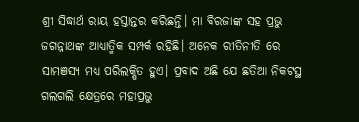ଶ୍ରୀ ସିଦ୍ଧାର୍ଥ ରାୟ ହସ୍ତାନ୍ତର କରିଛନ୍ତି। ମା ବିରଜାଙ୍କ ସହ ପ୍ରଭୁ ଜଗନ୍ନାଥଙ୍କ ଆଧ୍ୟାତ୍ମିକ ସମ୍ପର୍କ ରହିଛି। ଅନେକ ରୀତିନୀତି ରେ ସାମଞସ୍ୟ ମଧ୍ୟ ପରିଲକ୍ଷିତ ହୁଏ। ପ୍ରବାଦ ଅଛି ଯେ ଛତିଆ ନିକଟସ୍ଥ ଗଲଗଲି କ୍ଷେତ୍ରରେ ମହାପ୍ରଭୁ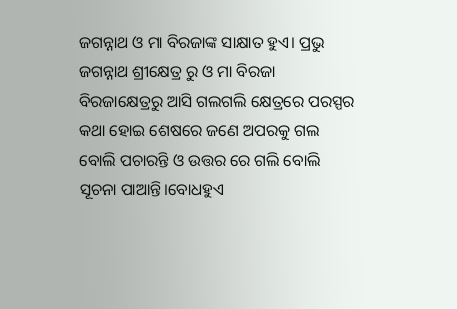ଜଗନ୍ନାଥ ଓ ମା ବିରଜାଙ୍କ ସାକ୍ଷାତ ହୁଏ। ପ୍ରଭୁ ଜଗନ୍ନାଥ ଶ୍ରୀକ୍ଷେତ୍ର ରୁ ଓ ମା ବିରଜା ବିରଜାକ୍ଷେତ୍ରରୁ ଆସି ଗଲଗଲି କ୍ଷେତ୍ରରେ ପରସ୍ପର କଥା ହୋଇ ଶେଷରେ ଜଣେ ଅପରକୁ ଗଲ ବୋଲି ପଚାରନ୍ତି ଓ ଉତ୍ତର ରେ ଗଲି ବୋଲି ସୂଚନା ପାଆନ୍ତି।ବୋଧହୁଏ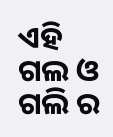ଏହି ଗଲ ଓ ଗଲି ର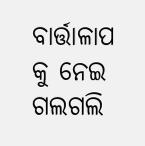ବାର୍ତ୍ତାଳାପ କୁ ନେଇ ଗଲଗଲି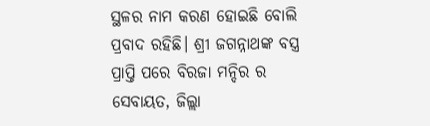ସ୍ଥଳର ନାମ କରଣ ହୋଇଛି ବୋଲି ପ୍ରବାଦ ରହିଛି। ଶ୍ରୀ ଜଗନ୍ନାଥଙ୍କ ବସ୍ତ୍ର ପ୍ରାପ୍ତି ପରେ ବିରଜା ମନ୍ଦିର ର ସେବାୟତ, ଜିଲ୍ଲା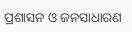ପ୍ରଶାସନ ଓ ଜନସାଧାରଣ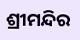ଶ୍ରୀମନ୍ଦିର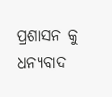ପ୍ରଶାସନ କୁ ଧନ୍ୟବାଦ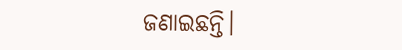ଜଣାଇଛନ୍ତି।